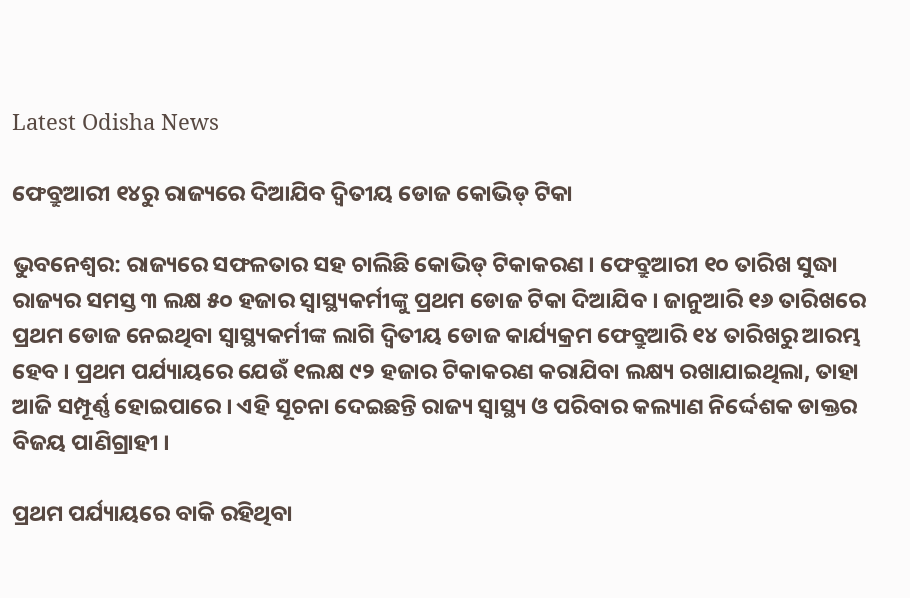Latest Odisha News

ଫେବ୍ରୁଆରୀ ୧୪ରୁ ରାଜ୍ୟରେ ଦିଆଯିବ ଦ୍ୱିତୀୟ ଡୋଜ କୋଭିଡ୍ ଟିକା

ଭୁବନେଶ୍ୱର: ରାଜ୍ୟରେ ସଫଳତାର ସହ ଚାଲିଛି କୋଭିଡ୍ ଟିକାକରଣ । ଫେବ୍ରୁଆରୀ ୧୦ ତାରିଖ ସୁଦ୍ଧା ରାଜ୍ୟର ସମସ୍ତ ୩ ଲକ୍ଷ ୫୦ ହଜାର ସ୍ୱାସ୍ଥ୍ୟକର୍ମୀଙ୍କୁ ପ୍ରଥମ ଡୋଜ ଟିକା ଦିଆଯିବ । ଜାନୁଆରି ୧୬ ତାରିଖରେ ପ୍ରଥମ ଡୋଜ ନେଇଥିବା ସ୍ୱାସ୍ଥ୍ୟକର୍ମୀଙ୍କ ଲାଗି ଦ୍ୱିତୀୟ ଡୋଜ କାର୍ଯ୍ୟକ୍ରମ ଫେବ୍ରୁଆରି ୧୪ ତାରିଖରୁ ଆରମ୍ଭ ହେବ । ପ୍ରଥମ ପର୍ଯ୍ୟାୟରେ ଯେଉଁ ୧ଲକ୍ଷ ୯୨ ହଜାର ଟିକାକରଣ କରାଯିବା ଲକ୍ଷ୍ୟ ରଖାଯାଇଥିଲା, ତାହା ଆଜି ସମ୍ପୂର୍ଣ୍ଣ ହୋଇପାରେ । ଏହି ସୂଚନା ଦେଇଛନ୍ତି ରାଜ୍ୟ ସ୍ୱାସ୍ଥ୍ୟ ଓ ପରିବାର କଲ୍ୟାଣ ନିର୍ଦ୍ଦେଶକ ଡାକ୍ତର ବିଜୟ ପାଣିଗ୍ରାହୀ ।

ପ୍ରଥମ ପର୍ଯ୍ୟାୟରେ ବାକି ରହିଥିବା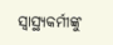ସ୍ୱାସ୍ଥ୍ୟକର୍ମୀଙ୍କୁ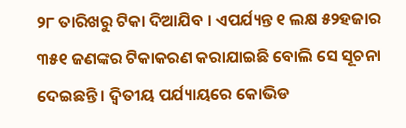୨୮ ତାରିଖରୁ ଟିକା ଦିଆଯିବ । ଏପର୍ଯ୍ୟନ୍ତ ୧ ଲକ୍ଷ ୫୨ହଜାର ୩୫୧ ଜଣଙ୍କର ଟିକାକରଣ କରାଯାଇଛି ବୋଲି ସେ ସୂଚନା ଦେଇଛନ୍ତି । ଦ୍ୱିତୀୟ ପର୍ଯ୍ୟାୟରେ କୋଭିଡ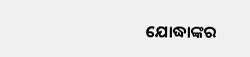ଯୋଦ୍ଧାଙ୍କର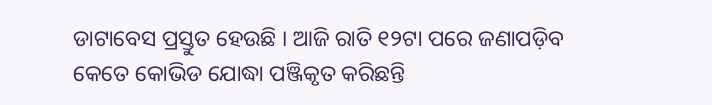ଡାଟାବେସ ପ୍ରସ୍ତୁତ ହେଉଛି । ଆଜି ରାତି ୧୨ଟା ପରେ ଜଣାପଡ଼ିବ କେତେ କୋଭିଡ ଯୋଦ୍ଧା ପଞ୍ଜିକୃତ କରିଛନ୍ତି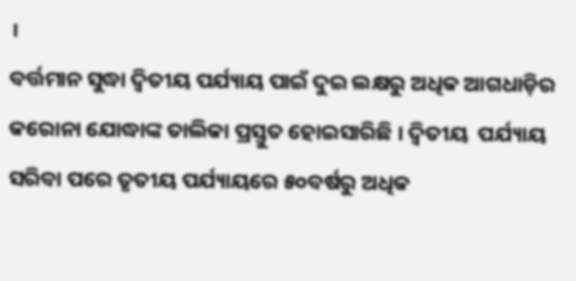।
ବର୍ତ୍ତମାନ ସୁଦ୍ଧା ଦ୍ୱିତୀୟ ପର୍ଯ୍ୟାୟ ପାଇଁ ଦୁଇ ଲକ୍ଷରୁ ଅଧିକ ଆଗଧାଡ଼ିର କରୋନା ଯୋଦ୍ଧାଙ୍କ ତାଲିକା ପ୍ରସ୍ତୁତ ହୋଇସାରିଛି । ଦ୍ୱିତୀୟ  ପର୍ଯ୍ୟାୟ ସରିବା ପରେ ତୃତୀୟ ପର୍ଯ୍ୟାୟରେ ୫୦ବର୍ଷରୁ ଅଧିକ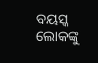ବୟସ୍କ ଲୋକଙ୍କୁ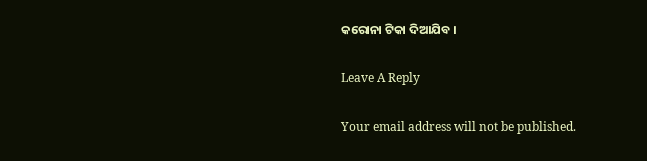କରୋନା ଟିକା ଦିଆଯିବ ।

Leave A Reply

Your email address will not be published.